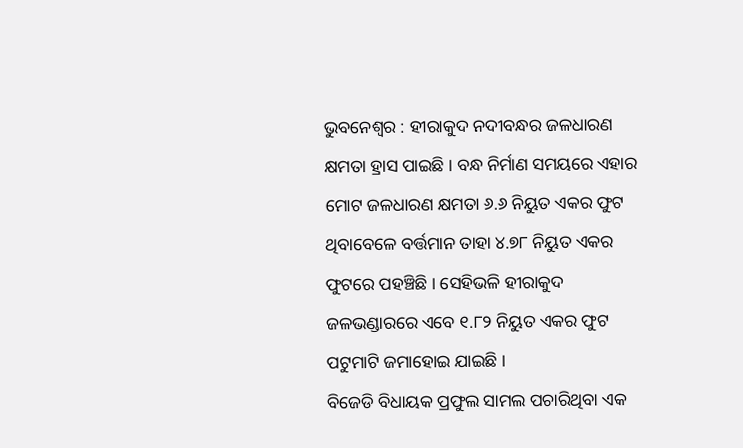ଭୁବନେଶ୍ୱର : ହୀରାକୁଦ ନଦୀବନ୍ଧର ଜଳଧାରଣ କ୍ଷମତା ହ୍ରାସ ପାଇଛି । ବନ୍ଧ ନିର୍ମାଣ ସମୟରେ ଏହାର ମୋଟ ଜଳଧାରଣ କ୍ଷମତା ୬.୬ ନିୟୁତ ଏକର ଫୁଟ ଥିବାବେଳେ ବର୍ତ୍ତମାନ ତାହା ୪.୭୮ ନିୟୁତ ଏକର ଫୁଟରେ ପହଞ୍ଚିଛି । ସେହିଭଳି ହୀରାକୁଦ ଜଳଭଣ୍ଡାରରେ ଏବେ ୧.୮୨ ନିୟୁତ ଏକର ଫୁଟ ପଟୁମାଟି ଜମାହୋଇ ଯାଇଛି ।
ବିଜେଡି ବିଧାୟକ ପ୍ରଫୁଲ ସାମଲ ପଚାରିଥିବା ଏକ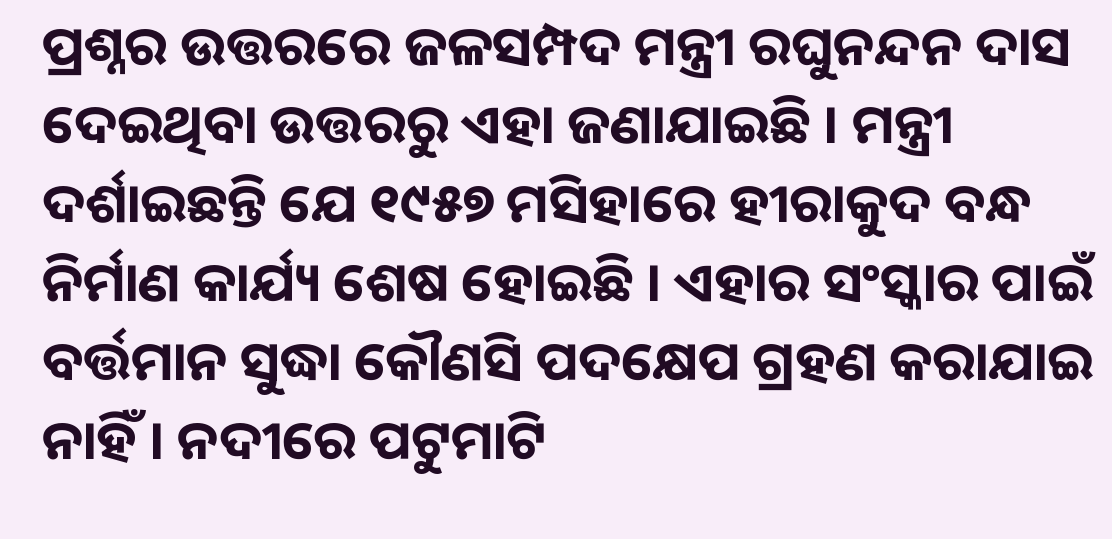ପ୍ରଶ୍ନର ଉତ୍ତରରେ ଜଳସମ୍ପଦ ମନ୍ତ୍ରୀ ରଘୁନନ୍ଦନ ଦାସ ଦେଇଥିବା ଉତ୍ତରରୁ ଏହା ଜଣାଯାଇଛି । ମନ୍ତ୍ରୀ ଦର୍ଶାଇଛନ୍ତି ଯେ ୧୯୫୭ ମସିହାରେ ହୀରାକୁଦ ବନ୍ଧ ନିର୍ମାଣ କାର୍ଯ୍ୟ ଶେଷ ହୋଇଛି । ଏହାର ସଂସ୍କାର ପାଇଁ ବର୍ତ୍ତମାନ ସୁଦ୍ଧା କୌଣସି ପଦକ୍ଷେପ ଗ୍ରହଣ କରାଯାଇ ନାହିଁ । ନଦୀରେ ପଟୁମାଟି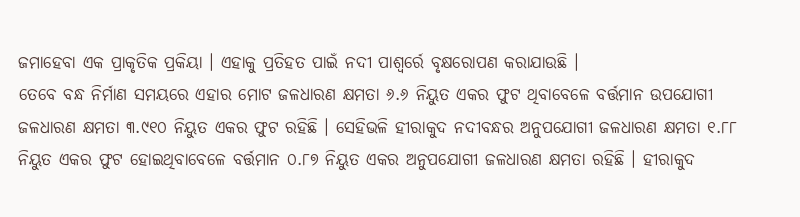ଜମାହେବା ଏକ ପ୍ରାକୃତିକ ପ୍ରକିୟା । ଏହାକୁ ପ୍ରତିହତ ପାଇଁ ନଦୀ ପାଶ୍ୱର୍ରେ ବୃକ୍ଷରୋପଣ କରାଯାଉଛି ।
ତେବେ ବନ୍ଧ ନିର୍ମାଣ ସମୟରେ ଏହାର ମୋଟ ଜଳଧାରଣ କ୍ଷମତା ୬.୬ ନିୟୁତ ଏକର ଫୁଟ ଥିବାବେଳେ ବର୍ତ୍ତମାନ ଉପଯୋଗୀ ଜଳଧାରଣ କ୍ଷମତା ୩.୯୧୦ ନିୟୁତ ଏକର ଫୁଟ ରହିଛି । ସେହିଭଳି ହୀରାକୁଦ ନଦୀବନ୍ଧର ଅନୁପଯୋଗୀ ଜଳଧାରଣ କ୍ଷମତା ୧.୮୮ ନିୟୁତ ଏକର ଫୁଟ ହୋଇଥିବାବେଳେ ବର୍ତ୍ତମାନ ୦.୮୭ ନିୟୁତ ଏକର ଅନୁପଯୋଗୀ ଜଳଧାରଣ କ୍ଷମତା ରହିଛି । ହୀରାକୁଦ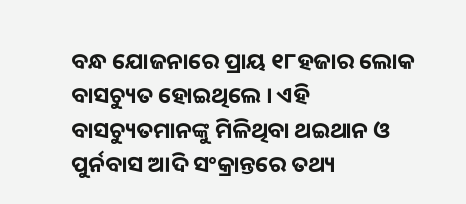ବନ୍ଧ ଯୋଜନାରେ ପ୍ରାୟ ୧୮ହଜାର ଲୋକ ବାସଚ୍ୟୁତ ହୋଇଥିଲେ । ଏହି ବାସଚ୍ୟୁତମାନଙ୍କୁ ମିଳିଥିବା ଥଇଥାନ ଓ ପୁର୍ନବାସ ଆଦି ସଂକ୍ରାନ୍ତରେ ତଥ୍ୟ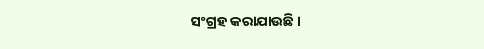ସଂଗ୍ରହ କରାଯାଉଛି ।